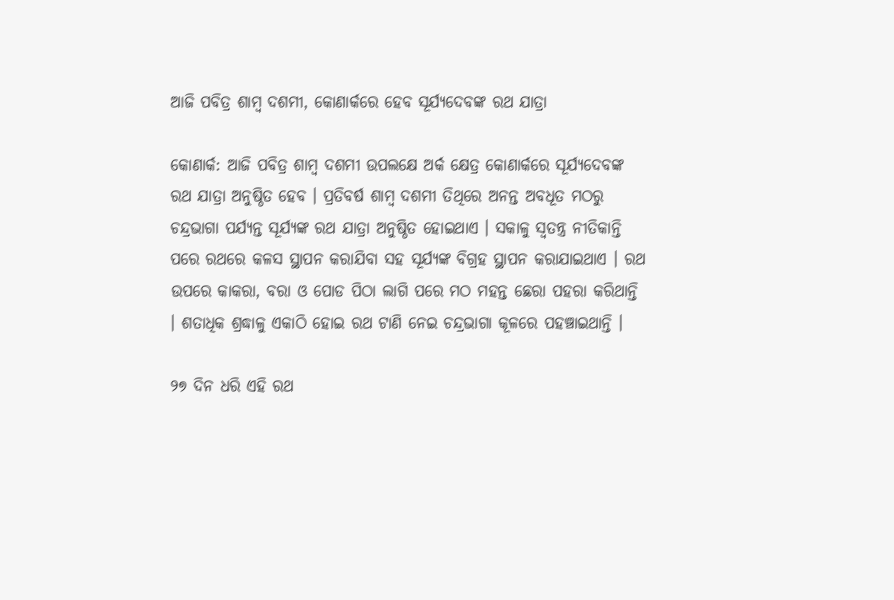ଆଜି ପବିତ୍ର ଶାମ୍ବ ଦଶମୀ, କୋଣାର୍କରେ ହେବ ସୂର୍ଯ୍ୟଦେବଙ୍କ ରଥ ଯାତ୍ରା

କୋଣାର୍କ: ଆଜି ପବିତ୍ର ଶାମ୍ବ ଦଶମୀ ଉପଲକ୍ଷେ ଅର୍କ କ୍ଷେତ୍ର କୋଣାର୍କରେ ସୂର୍ଯ୍ୟଦେବଙ୍କ ରଥ ଯାତ୍ରା ଅନୁଷ୍ଠିତ ହେବ । ପ୍ରତିବର୍ଷ ଶାମ୍ବ ଦଶମୀ ତିଥିରେ ଅନନ୍ତ ଅବଧୂତ ମଠରୁ ଚନ୍ଦ୍ରଭାଗା ପର୍ଯ୍ୟନ୍ତ ସୂର୍ଯ୍ୟଙ୍କ ରଥ ଯାତ୍ରା ଅନୁଷ୍ଠିତ ହୋଇଥାଏ । ସକାଳୁ ସ୍ଵତନ୍ତ୍ର ନୀତିକାନ୍ତି ପରେ ରଥରେ କଳସ ସ୍ଥାପନ କରାଯିବା ସହ ସୂର୍ଯ୍ୟଙ୍କ ବିଗ୍ରହ ସ୍ଥାପନ କରାଯାଇଥାଏ । ରଥ ଉପରେ କାକରା, ବରା ଓ ପୋଡ ପିଠା ଲାଗି ପରେ ମଠ ମହନ୍ତ ଛେରା ପହରା କରିଥାନ୍ତି । ଶତାଧିକ ଶ୍ରଦ୍ଧାଳୁ ଏକାଠି ହୋଇ ରଥ ଟାଣି ନେଇ ଚନ୍ଦ୍ରଭାଗା କୂଳରେ ପହଞ୍ଚାଇଥାନ୍ତି ।

୨୭ ଦିନ ଧରି ଏହି ରଥ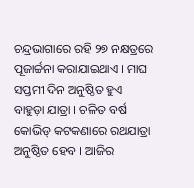ଚନ୍ଦ୍ରଭାଗାରେ ରହି ୨୭ ନକ୍ଷତ୍ରରେ ପୂଜାର୍ଚ୍ଚନା କରାଯାଇଥାଏ । ମାଘ ସପ୍ତମୀ ଦିନ ଅନୁଷ୍ଠିତ ହୁଏ ବାହୁଡ଼ା ଯାତ୍ରା । ଚଳିତ ବର୍ଷ କୋଭିଡ୍‌ କଟକଣାରେ ରଥଯାତ୍ରା ଅନୁଷ୍ଠିତ ହେବ । ଆଜିର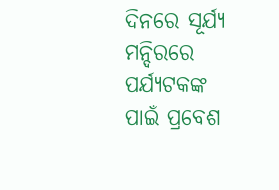ଦିନରେ ସୂର୍ଯ୍ୟ ମନ୍ଦିରରେ ପର୍ଯ୍ୟଟକଙ୍କ ପାଇଁ ପ୍ରବେଶ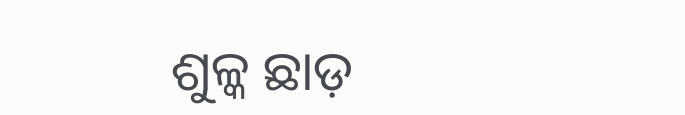ଶୁଳ୍କ ଛାଡ଼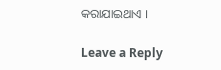କରାଯାଇଥାଏ ।

Leave a Reply